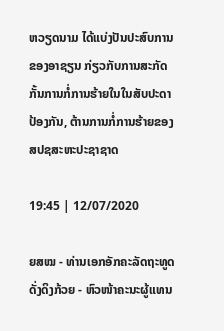ຫວຽດນາມ ໄດ້ແບ່ງປັນປະສົບການຂອງອາຊຽນ ກ່ຽວກັບການສະກັດກັ້ນການກໍ່ການຮ້າຍໃນໃນສັບປະດາປ້ອງກັນ, ຕ້ານການກໍ່ການຮ້າຍຂອງ ສປຊສະຫະປະຊາຊາດ

19:45 | 12/07/2020

ຍສໝ - ທ່ານເອກອັກຄະລັດຖະທູດ ດັ່ງດິງກ້ວຍ - ຫົວໜ້າຄະນະຜູ້ແທນ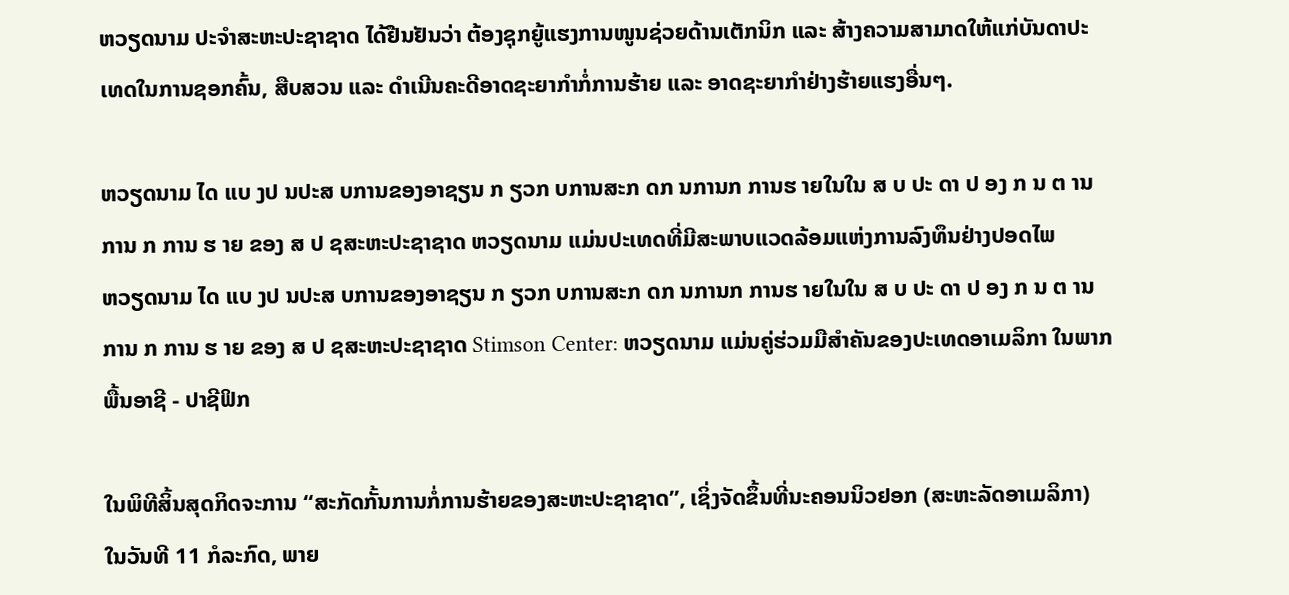ຫວຽດນາມ ປະຈຳສະຫະປະຊາຊາດ ໄດ້ຢືນຢັນວ່າ ຕ້ອງຊຸກຍູ້ແຮງການໜູນຊ່ວຍດ້ານເຕັກນິກ ແລະ ສ້າງຄວາມສາມາດໃຫ້ແກ່ບັນດາປະເທດໃນການຊອກຄົ້ນ, ສືບສວນ ແລະ ດຳເນີນຄະດີອາດຊະຍາກຳກໍ່ການຮ້າຍ ແລະ ອາດຊະຍາກຳຢ່າງຮ້າຍແຮງອື່ນໆ.

ຫວຽດນາມ ໄດ ແບ ງປ ນປະສ ບການຂອງອາຊຽນ ກ ຽວກ ບການສະກ ດກ ນການກ ການຮ າຍໃນໃນ ສ ບ ປະ ດາ ປ ອງ ກ ນ ຕ ານການ ກ ການ ຮ າຍ ຂອງ ສ ປ ຊສະຫະປະຊາຊາດ ຫວຽດນາມ ແມ່ນປະເທດທີ່ມີສະພາບແວດລ້ອມແຫ່ງການລົງທຶນຢ່າງປອດໄພ
ຫວຽດນາມ ໄດ ແບ ງປ ນປະສ ບການຂອງອາຊຽນ ກ ຽວກ ບການສະກ ດກ ນການກ ການຮ າຍໃນໃນ ສ ບ ປະ ດາ ປ ອງ ກ ນ ຕ ານການ ກ ການ ຮ າຍ ຂອງ ສ ປ ຊສະຫະປະຊາຊາດ Stimson Center: ຫວຽດນາມ ແມ່ນຄູ່ຮ່ວມມືສຳຄັນຂອງປະເທດອາເມລິກາ ໃນພາກພື້ນອາຊີ - ປາຊີຟິກ

ໃນພິທີສິ້ນສຸດກິດຈະການ “ສະກັດກັ້ນການກໍ່ການຮ້າຍຂອງສະຫະປະຊາຊາດ”, ເຊິ່ງຈັດຂຶ້ນທີ່ນະຄອນນິວຢອກ (ສະຫະລັດອາເມລິກາ) ໃນວັນທີ 11 ກໍລະກົດ, ພາຍ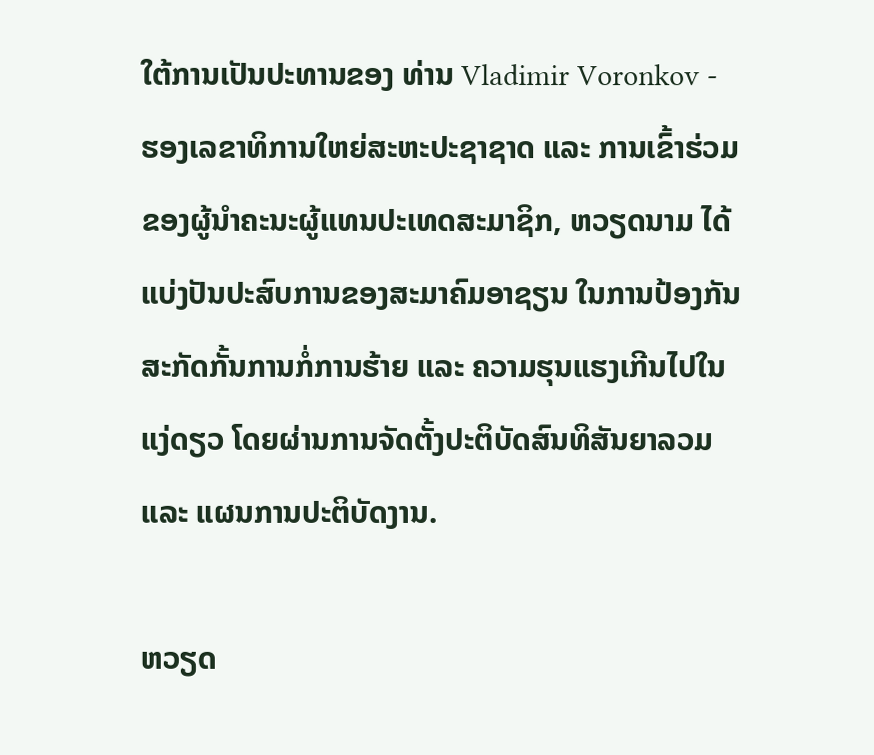ໃຕ້ການເປັນປະທານຂອງ ທ່ານ Vladimir Voronkov - ຮອງເລຂາທິການໃຫຍ່ສະຫະປະຊາຊາດ ແລະ ການເຂົ້າຮ່ວມຂອງຜູ້ນຳຄະນະຜູ້ແທນປະເທດສະມາຊິກ, ຫວຽດນາມ ໄດ້ແບ່ງປັນປະສົບການຂອງສະມາຄົມອາຊຽນ ໃນການປ້ອງກັນສະກັດກັ້ນການກໍ່ການຮ້າຍ ແລະ ຄວາມຮຸນແຮງເກີນໄປໃນແງ່ດຽວ ໂດຍຜ່ານການຈັດຕັ້ງປະຕິບັດສົນທິສັນຍາລວມ ແລະ ແຜນການປະຕິບັດງານ.

ຫວຽດ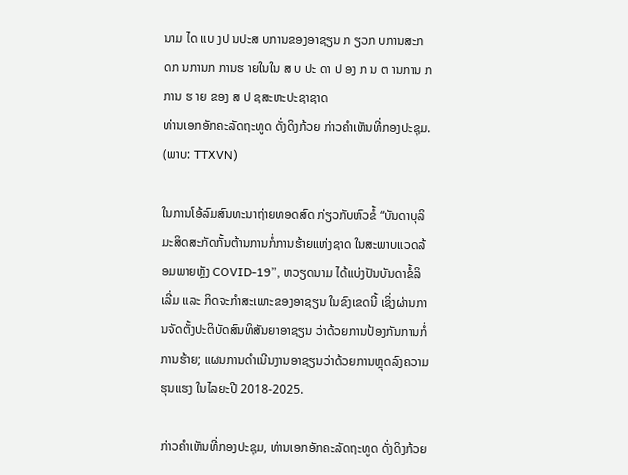ນາມ ໄດ ແບ ງປ ນປະສ ບການຂອງອາຊຽນ ກ ຽວກ ບການສະກ ດກ ນການກ ການຮ າຍໃນໃນ ສ ບ ປະ ດາ ປ ອງ ກ ນ ຕ ານການ ກ ການ ຮ າຍ ຂອງ ສ ປ ຊສະຫະປະຊາຊາດ
ທ່ານເອກອັກຄະລັດຖະທູດ ດັ່ງດິງກ້ວຍ ກ່າວຄຳເຫັນທີ່ກອງປະຊຸມ. (ພາບ: TTXVN)

ໃນການໂອ້ລົມສົນທະນາຖ່າຍທອດສົດ ກ່ຽວກັບຫົວຂໍ້ “ບັນດາບຸລິມະສິດສະກັດກັ້ນຕ້ານການກໍ່ການຮ້າຍແຫ່ງຊາດ ໃນສະພາບແວດລ້ອມພາຍຫຼັງ COVID-19”, ຫວຽດນາມ ໄດ້ແບ່ງປັນບັນດາຂໍ້ລິເລີ່ມ ແລະ ກິດຈະກຳສະເພາະຂອງອາຊຽນ ໃນຂົງເຂດນີ້ ເຊິ່ງຜ່ານການຈັດຕັ້ງປະຕິບັດສົນທິສັນຍາອາຊຽນ ວ່າດ້ວຍການປ້ອງກັນການກໍ່ການຮ້າຍ; ແຜນການດຳເນີນງານອາຊຽນວ່າດ້ວຍການຫຼຸດລົງຄວາມຮຸນແຮງ ໃນໄລຍະປີ 2018-2025.

ກ່າວຄຳເຫັນທີ່ກອງປະຊຸມ, ທ່ານເອກອັກຄະລັດຖະທູດ ດັ່ງດິງກ້ວຍ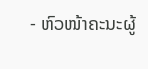- ຫົວໜ້າຄະນະຜູ້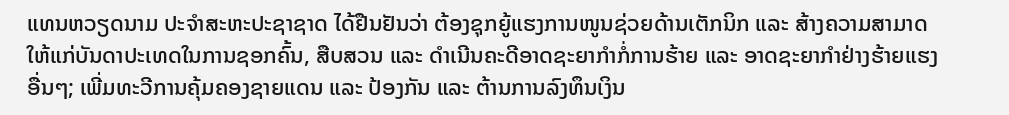ແທນຫວຽດນາມ ປະຈຳສະຫະປະຊາຊາດ ໄດ້ຢືນຢັນວ່າ ຕ້ອງຊຸກຍູ້ແຮງການໜູນຊ່ວຍດ້ານເຕັກນິກ ແລະ ສ້າງຄວາມສາມາດໃຫ້ແກ່ບັນດາປະເທດໃນການຊອກຄົ້ນ, ສືບສວນ ແລະ ດຳເນີນຄະດີອາດຊະຍາກຳກໍ່ການຮ້າຍ ແລະ ອາດຊະຍາກຳຢ່າງຮ້າຍແຮງອື່ນໆ; ເພີ່ມທະວີການຄຸ້ມຄອງຊາຍແດນ ແລະ ປ້ອງກັນ ແລະ ຕ້ານການລົງທຶນເງິນ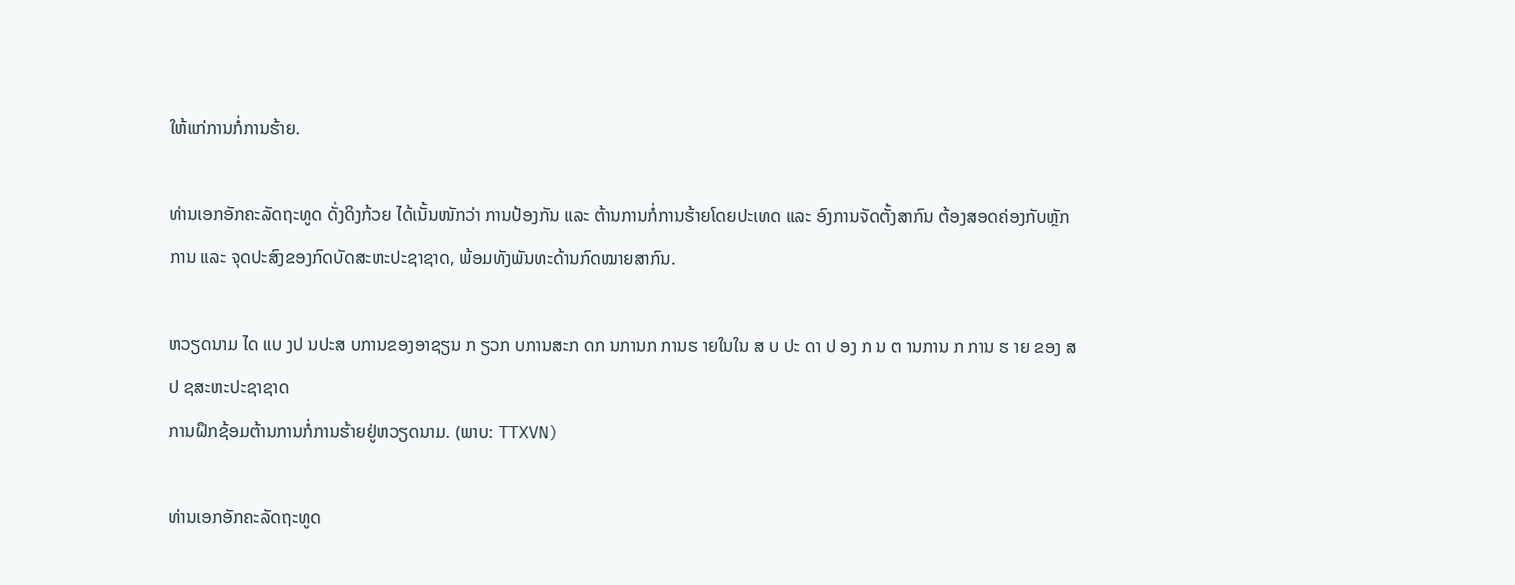ໃຫ້ແກ່ການກໍ່ການຮ້າຍ.

ທ່ານເອກອັກຄະລັດຖະທູດ ດັ່ງດິງກ້ວຍ ໄດ້ເນັ້ນໜັກວ່າ ການປ້ອງກັນ ແລະ ຕ້ານການກໍ່ການຮ້າຍໂດຍປະເທດ ແລະ ອົງການຈັດຕັ້ງສາກົນ ຕ້ອງສອດຄ່ອງກັບຫຼັກການ ແລະ ຈຸດປະສົງຂອງກົດບັດສະຫະປະຊາຊາດ, ພ້ອມທັງພັນທະດ້ານກົດໝາຍສາກົນ.

ຫວຽດນາມ ໄດ ແບ ງປ ນປະສ ບການຂອງອາຊຽນ ກ ຽວກ ບການສະກ ດກ ນການກ ການຮ າຍໃນໃນ ສ ບ ປະ ດາ ປ ອງ ກ ນ ຕ ານການ ກ ການ ຮ າຍ ຂອງ ສ ປ ຊສະຫະປະຊາຊາດ
ການຝຶກຊ້ອມຕ້ານການກໍ່ການຮ້າຍຢູ່ຫວຽດນາມ. (ພາບ: TTXVN)

ທ່ານເອກອັກຄະລັດຖະທູດ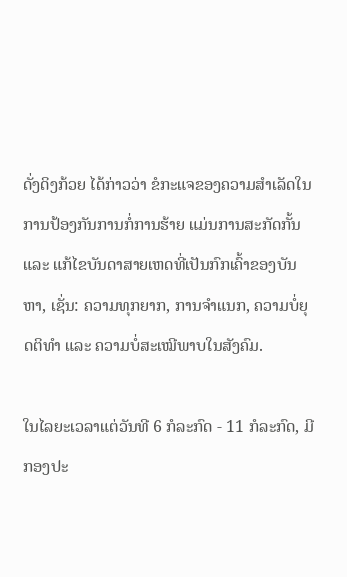ດັ່ງດິງກ້ວຍ ໄດ້ກ່າວວ່າ ຂໍກະແຈຂອງຄວາມສຳເລັດໃນການປ້ອງກັນການກໍ່ການຮ້າຍ ແມ່ນການສະກັດກັ້ນ ແລະ ແກ້ໄຂບັນດາສາຍເຫດທີ່ເປັນກົກເຄົ້າຂອງບັນຫາ, ເຊັ່ນ: ຄວາມທຸກຍາກ, ການຈຳແນກ, ຄວາມບໍ່ຍຸດຕິທຳ ແລະ ຄວາມບໍ່ສະເໝີພາບໃນສັງຄົມ.

ໃນໄລຍະເວລາແຕ່ວັນທີ 6 ກໍລະກົດ - 11 ກໍລະກົດ, ມີກອງປະ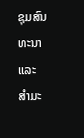ຊຸມສົນທະນາ ແລະ ສຳມະ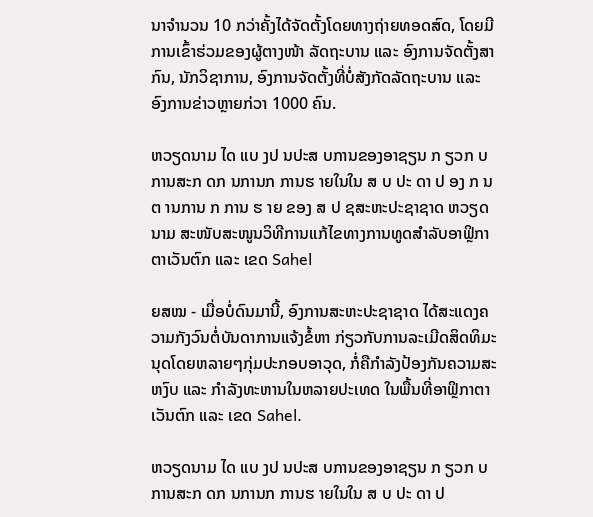ນາຈຳນວນ 10 ກວ່າຄັ້ງໄດ້ຈັດຕັ້ງໂດຍທາງຖ່າຍທອດສົດ, ໂດຍມີການເຂົ້າຮ່ວມຂອງຜູ້ຕາງໜ້າ ລັດຖະບານ ແລະ ອົງການຈັດຕັ້ງສາກົນ, ນັກວິຊາການ, ອົງການຈັດຕັ້ງທີ່ບໍ່ສັງກັດລັດຖະບານ ແລະ ອົງການຂ່າວຫຼາຍກ່ວາ 1000 ຄົນ.

ຫວຽດນາມ ໄດ ແບ ງປ ນປະສ ບການຂອງອາຊຽນ ກ ຽວກ ບການສະກ ດກ ນການກ ການຮ າຍໃນໃນ ສ ບ ປະ ດາ ປ ອງ ກ ນ ຕ ານການ ກ ການ ຮ າຍ ຂອງ ສ ປ ຊສະຫະປະຊາຊາດ ຫວຽດນາມ ສະໜັບສະໜູນວິທີການແກ້ໄຂທາງການທູດສຳລັບອາຟຼິກາຕາເວັນຕົກ ແລະ ເຂດ Sahel

ຍສໝ - ເມື່ອບໍ່ດົນມານີ້, ອົງການສະຫະປະຊາຊາດ ໄດ້ສະແດງຄວາມກັງວົນຕໍ່ບັນດາການແຈ້ງຂໍ້ຫາ ກ່ຽວກັບການລະເມີດສິດທິມະນຸດໂດຍຫລາຍໆກຸ່ມປະກອບອາວຸດ, ກໍ່ຄືກຳລັງປ້ອງກັນຄວາມສະຫງົບ ແລະ ກຳລັງທະຫານໃນຫລາຍປະເທດ ໃນພື້ນທີ່ອາຟຼິກາຕາເວັນຕົກ ແລະ ເຂດ Sahel.

ຫວຽດນາມ ໄດ ແບ ງປ ນປະສ ບການຂອງອາຊຽນ ກ ຽວກ ບການສະກ ດກ ນການກ ການຮ າຍໃນໃນ ສ ບ ປະ ດາ ປ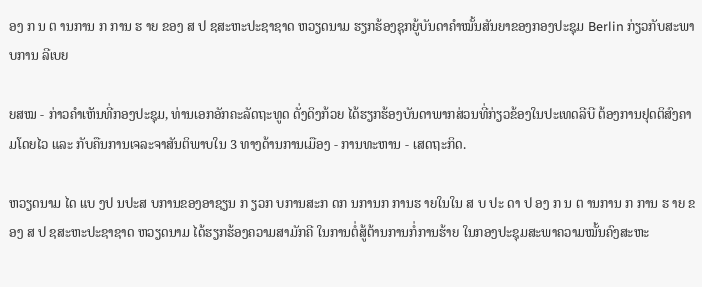ອງ ກ ນ ຕ ານການ ກ ການ ຮ າຍ ຂອງ ສ ປ ຊສະຫະປະຊາຊາດ ຫວຽດນາມ ຮຽກຮ້ອງຊຸກຍູ້ບັນດາຄຳໝັ້ນສັນຍາຂອງກອງປະຊຸມ Berlin ກ່ຽວກັບສະພາບການ ລີເບຍ

ຍສໝ - ກ່າວຄຳເຫັນທີ່ກອງປະຊຸມ, ທ່ານເອກອັກຄະລັດຖະທູດ ດັ່ງດິງກ້ວຍ ໄດ້ຮຽກຮ້ອງບັນດາພາກສ່ວນທີ່ກ່ຽວຂ້ອງໃນປະເທດລີບີ ຕ້ອງການຢຸດຕິສົງຄາມໂດຍໄວ ແລະ ກັບຄືນການເຈລະຈາສັນຕິພາບໃນ 3 ທາງດ້ານການເມືອງ - ການທະຫານ - ເສດຖະກິດ.

ຫວຽດນາມ ໄດ ແບ ງປ ນປະສ ບການຂອງອາຊຽນ ກ ຽວກ ບການສະກ ດກ ນການກ ການຮ າຍໃນໃນ ສ ບ ປະ ດາ ປ ອງ ກ ນ ຕ ານການ ກ ການ ຮ າຍ ຂອງ ສ ປ ຊສະຫະປະຊາຊາດ ຫວຽດນາມ ໄດ້ຮຽກຮ້ອງຄວາມສາມັກຄີ ໃນການຕໍ່ສູ້ຕ້ານການກໍ່ການຮ້າຍ ໃນກອງປະຊຸມສະພາຄວາມໝັ້ນຄົງສະຫະ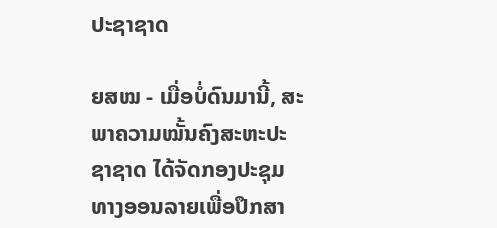ປະຊາຊາດ

ຍສໝ - ເມື່ອບໍ່ດົນມານີ້, ສະພາຄວາມໝັ້ນຄົງສະຫະປະຊາຊາດ ໄດ້ຈັດກອງປະຊຸມທາງອອນລາຍເພື່ອປຶກສາ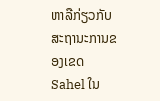ຫາລືກ່ຽວກັບສະຖານະການຂອງເຂດ Sahel ໃນ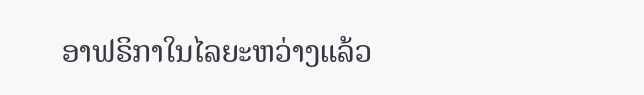ອາຟຣິກາໃນໄລຍະຫວ່າງແລ້ວ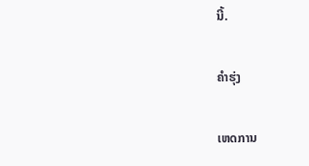ນີ້.

ຄຳຮຸ່ງ

ເຫດການ